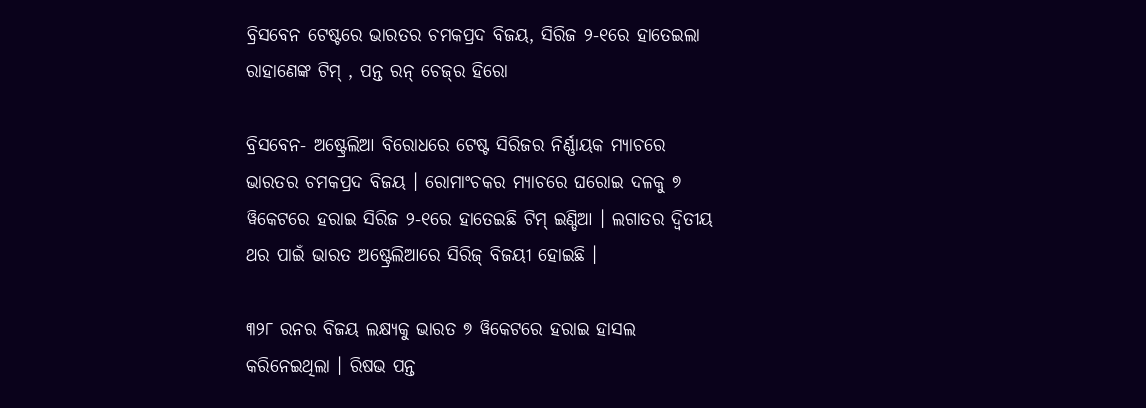ବ୍ରିସବେନ ଟେଷ୍ଟରେ ଭାରତର ଚମକପ୍ରଦ ବିଜୟ, ସିରିଜ ୨-୧ରେ ହାତେଇଲା ରାହାଣେଙ୍କ ଟିମ୍ , ପନ୍ତ ରନ୍ ଚେଜ୍‌ର ହିରୋ

ବ୍ରିସବେନ- ଅଷ୍ଟ୍ରେଲିଆ ବିରୋଧରେ ଟେଷ୍ଟ ସିରିଜର ନିର୍ଣ୍ଣାୟକ ମ୍ୟାଚରେ ଭାରତର ଚମକପ୍ରଦ ବିଜୟ । ରୋମାଂଚକର ମ୍ୟାଚରେ ଘରୋଇ ଦଳକୁ ୭ ୱିକେଟରେ ହରାଇ ସିରିଜ ୨-୧ରେ ହାତେଇଛି ଟିମ୍ ଇଣ୍ଡିଆ । ଲଗାତର ଦ୍ୱିତୀୟ ଥର ପାଇଁ ଭାରତ ଅଷ୍ଟ୍ରେଲିଆରେ ସିରିଜ୍ ବିଜୟୀ ହୋଇଛି ।

୩୨୮ ରନର ବିଜୟ ଲକ୍ଷ୍ୟକୁ ଭାରତ ୭ ୱିକେଟରେ ହରାଇ ହାସଲ କରିନେଇଥିଲା । ରିଷଭ ପନ୍ତ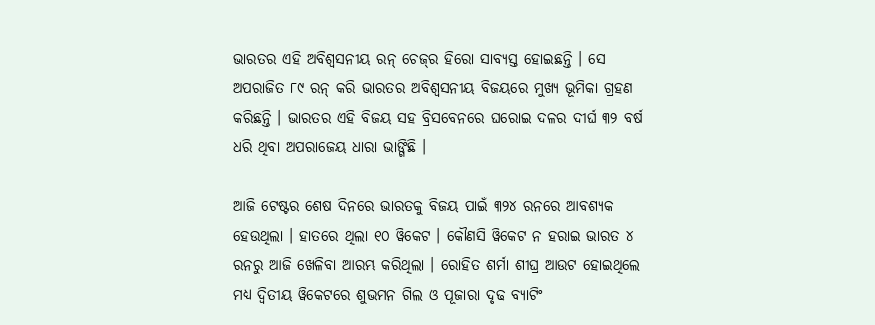ଭାରତର ଏହି ଅବିଶ୍ୱସନୀୟ ରନ୍ ଚେଜ୍‌ର ହିରୋ ସାବ୍ୟସ୍ତ ହୋଇଛନ୍ତି । ସେ ଅପରାଜିତ ୮୯ ରନ୍ କରି ଭାରତର ଅବିଶ୍ୱସନୀୟ ବିଜୟରେ ମୁଖ୍ୟ ଭୂମିକା ଗ୍ରହଣ କରିଛନ୍ତି । ଭାରତର ଏହି ବିଜୟ ସହ ବ୍ରିସବେନରେ ଘରୋଇ ଦଳର ଦୀର୍ଘ ୩୨ ବର୍ଷ ଧରି ଥିବା ଅପରାଜେୟ ଧାରା ଭାଙ୍ଗିଛି ।

ଆଜି ଟେଷ୍ଟର ଶେଷ ଦିନରେ ଭାରତକୁ ବିଜୟ ପାଇଁ ୩୨୪ ରନରେ ଆବଶ୍ୟକ ହେଉଥିଲା । ହାତରେ ଥିଲା ୧୦ ୱିକେଟ । କୌଣସି ୱିକେଟ ନ ହରାଇ ଭାରତ ୪ ରନରୁ ଆଜି ଖେଳିବା ଆରମ୍ଭ କରିଥିଲା । ରୋହିତ ଶର୍ମା ଶୀଘ୍ର ଆଉଟ ହୋଇଥିଲେ ମଧ୍ୟ ଦ୍ୱିତୀୟ ୱିକେଟରେ ଶୁଭମନ ଗିଲ ଓ ପୂଜାରା ଦୃଢ ବ୍ୟାଟିଂ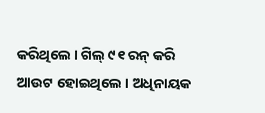କରିଥିଲେ । ଗିଲ୍ ୯୧ ରନ୍ କରି ଆଉଟ ହୋଇଥିଲେ । ଅଧିନାୟକ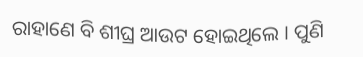ରାହାଣେ ବି ଶୀଘ୍ର ଆଉଟ ହୋଇଥିଲେ । ପୁଣି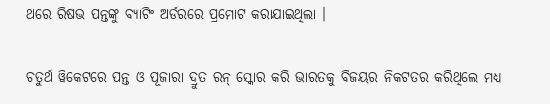ଥରେ ରିଷଭ ପନ୍ତଙ୍କୁ ବ୍ୟାଟିଂ ଅର୍ଡରରେ ପ୍ରମୋଟ କରାଯାଇଥିଲା ।

ଚତୁର୍ଥ ୱିକେଟରେ ପନ୍ତ ଓ ପୂଜାରା ଦ୍ରୁତ ରନ୍ ସ୍କୋର କରି ଭାରତକୁ ବିଜୟର ନିକଟତର କରିଥିଲେ ମଧ୍ୟ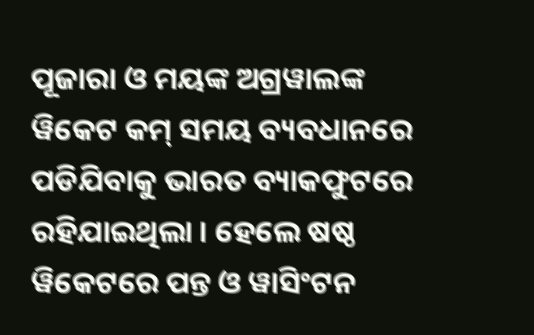ପୂଜାରା ଓ ମୟଙ୍କ ଅଗ୍ରୱାଲଙ୍କ ୱିକେଟ କମ୍ ସମୟ ବ୍ୟବଧାନରେ ପଡିଯିବାକୁ ଭାରତ ବ୍ୟାକଫୁଟରେ ରହିଯାଇଥିଲା । ହେଲେ ଷଷ୍ଠ ୱିକେଟରେ ପନ୍ତ ଓ ୱାସିଂଟନ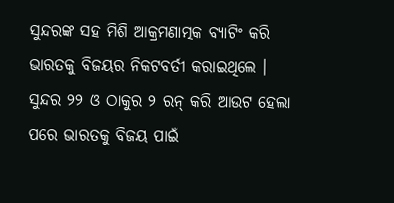ସୁନ୍ଦରଙ୍କ ସହ ମିଶି ଆକ୍ରମଣାତ୍ମକ ବ୍ୟାଟିଂ କରି ଭାରତକୁ ବିଜୟର ନିକଟବର୍ତୀ କରାଇଥିଲେ । ସୁନ୍ଦର ୨୨ ଓ ଠାକୁର ୨ ରନ୍ କରି ଆଉଟ ହେଲା ପରେ ଭାରତକୁ ବିଜୟ ପାଇଁ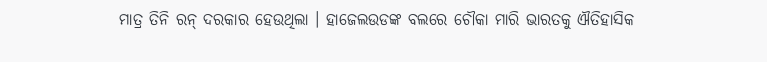ମାତ୍ର ତିନି ରନ୍ ଦରକାର ହେଉଥିଲା । ହାଜେଲଉଡଙ୍କ ବଲରେ ଚୌକା ମାରି ଭାରତକୁ ଐତିହାସିକ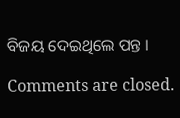ବିଜୟ ଦେଇଥିଲେ ପନ୍ତ ।

Comments are closed.